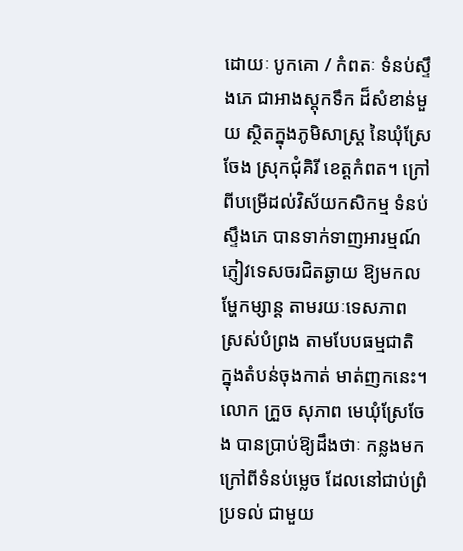ដោយៈ បូកគោ / កំពតៈ ទំនប់ស្ទឹងភេ ជាអាងស្តុកទឹក ដ៏សំខាន់មួយ ស្ថិតក្នុងភូមិសាស្ត្រ នៃឃុំស្រែចែង ស្រុកជុំគិរី ខេត្តកំពត។ ក្រៅពីបម្រើដល់វិស័យកសិកម្ម ទំនប់ស្ទឹងភេ បានទាក់ទាញអារម្មណ៍ ភ្ញៀវទេសចរជិតឆ្ងាយ ឱ្យមកលម្ហែកម្សាន្ត តាមរយៈទេសភាព ស្រស់បំព្រង តាមបែបធម្មជាតិ ក្នុងតំបន់ចុងកាត់ មាត់ញកនេះ។
លោក ក្រួច សុភាព មេឃុំស្រែចែង បានប្រាប់ឱ្យដឹងថាៈ កន្លងមក ក្រៅពីទំនប់ម្លេច ដែលនៅជាប់ព្រំប្រទល់ ជាមួយ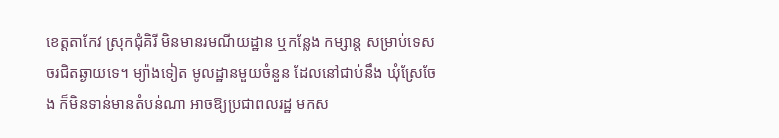ខេត្តតាកែវ ស្រុកជុំគិរី មិនមានរមណីយដ្ឋាន ឬកន្លែង កម្សាន្ត សម្រាប់ទេសចរជិតឆ្ងាយទេ។ ម្យ៉ាងទៀត មូលដ្ឋានមួយចំនួន ដែលនៅជាប់នឹង ឃុំស្រែចែង ក៏មិនទាន់មានតំបន់ណា អាចឱ្យប្រជាពលរដ្ឋ មកស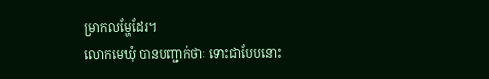ម្រាកលម្ហែដែរ។
លោកមេឃុំ បានបញ្ជាក់ថាៈ ទោះជាបែបនោះ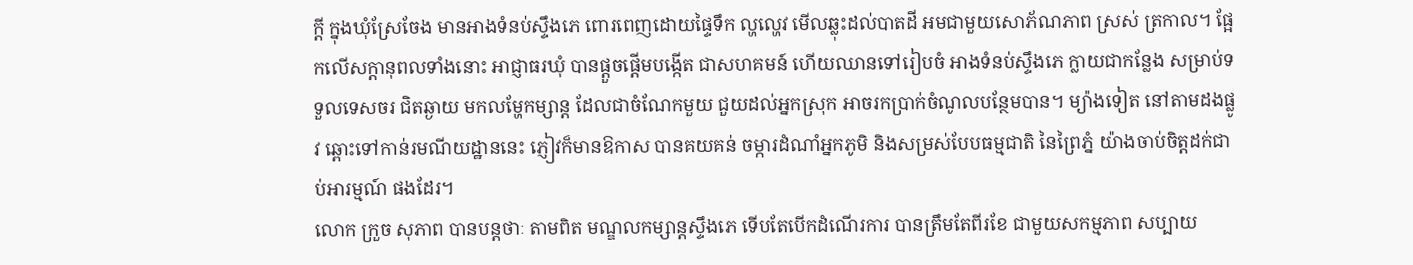ក្តី ក្នុងឃុំស្រែចែង មានអាងទំនប់ស្ទឹងភេ ពោរពេញដោយផ្ទៃទឹក ល្ហល្ហេវ មើលឆ្លុះដល់បាតដី អមជាមួយសោភ័ណភាព ស្រស់ ត្រកាល។ ផ្អែកលើសក្តានុពលទាំងនោះ អាជ្ញាធរឃុំ បានផ្តួចផ្តើមបង្កើត ជាសហគមន៍ ហើយឈានទៅរៀបចំ អាងទំនប់ស្ទឹងភេ ក្លាយជាកន្លែង សម្រាប់ទទួលទេសចរ ជិតឆ្ងាយ មកលម្ហែកម្សាន្ត ដែលជាចំណែកមួយ ជួយដល់អ្នកស្រុក អាចរកប្រាក់ចំណូលបន្ថែមបាន។ ម្យ៉ាងទៀត នៅតាមដងផ្លូវ ឆ្ពោះទៅកាន់រមណីយដ្ឋាននេះ ភ្ញៀវក៏មានឱកាស បានគយគន់ ចម្ការដំណាំអ្នកភូមិ និងសម្រស់បែបធម្មជាតិ នៃព្រៃភ្នំ យ៉ាងចាប់ចិត្តដក់ជាប់អារម្មណ៍ ផងដែរ។
លោក ក្រួច សុភាព បានបន្តថាៈ តាមពិត មណ្ឌលកម្សាន្តស្ទឹងភេ ទើបតែបើកដំណើរការ បានត្រឹមតែពីរខែ ជាមួយសកម្មភាព សប្បាយ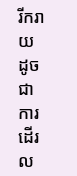រីករាយ ដូចជា ការដើរល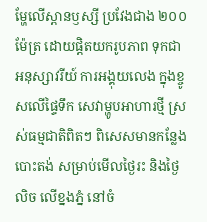ម្ហែលើស្ពានឫស្សី ប្រវែងជាង ២០០ ម៉ែត្រ ដោយផ្តិតយករូបភាព ទុកជាអនុស្សាវរីយ៍ ការអង្គុយលេង ក្នុងខ្ចូសលើផ្ទៃទឹក សេវាម្ហូបអាហារថ្មី ស្រស់ធម្មជាតិពិតៗ ពិសេសមានកន្លែងបោះតង់ សម្រាប់មើលថ្ងៃរះ និងថ្ងៃលិច លើខ្នងភ្នំ នៅចំ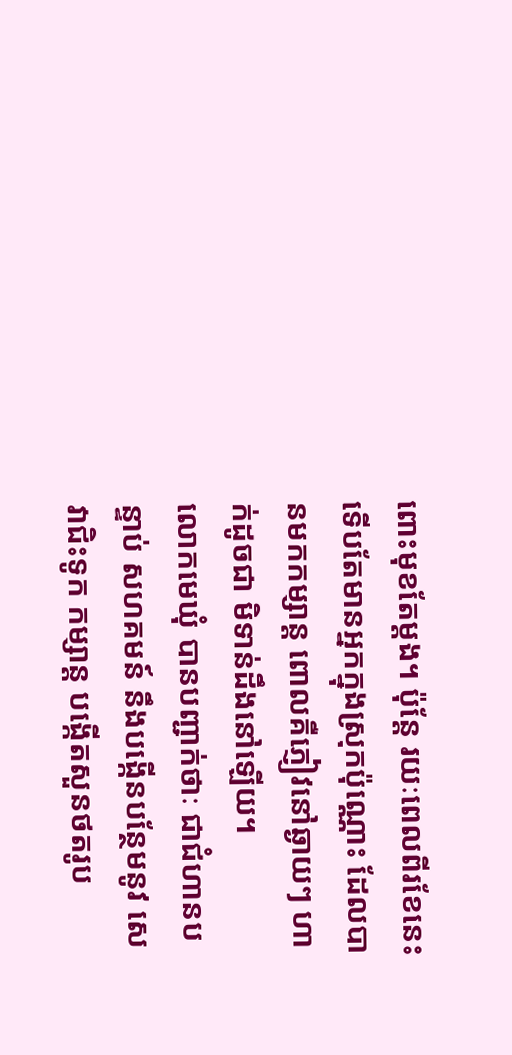ពោះមុខតែម្តង។ ប៉ុន្តែ រយៈពេលពីរខែនេះ ទើបតែមានអ្នកក្នុងស្រុកប៉ុណ្ណោះ ដែលបានមកកម្សាន្ត ពោលគឺភ្ញៀវនៅឆ្ងាយៗ ហាក់ដូចជា មិទាន់ដឹងនៅឡើយ។
លោកមេឃុំ បានបញ្ជាក់ថាៈ ជាជំហានបន្ទាប់ សហគមន៍ នឹងបង្កើនបន្ថែមនូវ សេវាជិះទូក កម្សាន្ត បង្កើតសួនថតរូប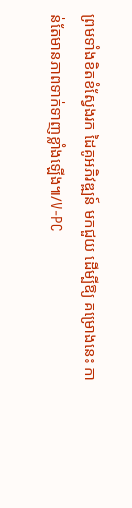ព្រមទាំងខិតខំស្វែងរក ដៃគូអភិវឌ្ឍន៍ មកជួយ ដើម្បីឱ្យ គម្រោងនេះ កាន់តែមានភាពទាក់ទាញខ្លាំងឡើង៕/V-PC